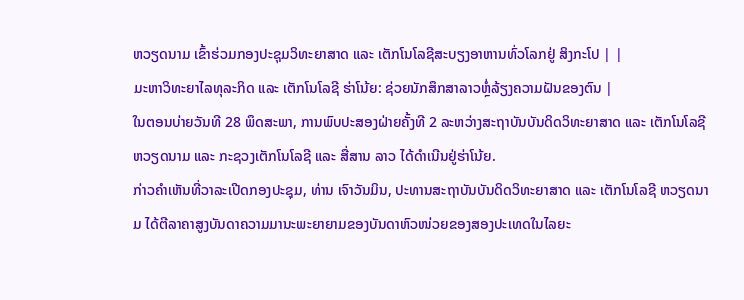ຫວຽດນາມ ເຂົ້າຮ່ວມກອງປະຊຸມວິທະຍາສາດ ແລະ ເຕັກໂນໂລຊີສະບຽງອາຫານທົ່ວໂລກຢູ່ ສິງກະໂປ | |
ມະຫາວິທະຍາໄລທຸລະກິດ ແລະ ເຕັກໂນໂລຊີ ຮ່າໂນ້ຍ: ຊ່ວຍນັກສຶກສາລາວຫຼໍ່ລ້ຽງຄວາມຝັນຂອງຕົນ |
ໃນຕອນບ່າຍວັນທີ 28 ພຶດສະພາ, ການພົບປະສອງຝ່າຍຄັ້ງທີ 2 ລະຫວ່າງສະຖາບັນບັນດິດວິທະຍາສາດ ແລະ ເຕັກໂນໂລຊີຫວຽດນາມ ແລະ ກະຊວງເຕັກໂນໂລຊີ ແລະ ສື່ສານ ລາວ ໄດ້ດຳເນີນຢູ່ຮ່າໂນ້ຍ.
ກ່າວຄຳເຫັນທີ່ວາລະເປີດກອງປະຊຸມ, ທ່ານ ເຈົາວັນມິນ, ປະທານສະຖາບັນບັນດິດວິທະຍາສາດ ແລະ ເຕັກໂນໂລຊີ ຫວຽດນາມ ໄດ້ຕີລາຄາສູງບັນດາຄວາມມານະພະຍາຍາມຂອງບັນດາຫົວໜ່ວຍຂອງສອງປະເທດໃນໄລຍະ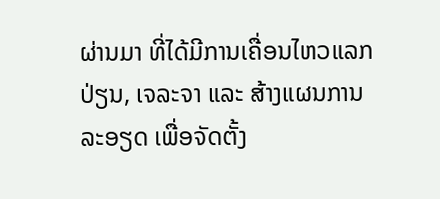ຜ່ານມາ ທີ່ໄດ້ມີການເຄື່ອນໄຫວແລກປ່ຽນ, ເຈລະຈາ ແລະ ສ້າງແຜນການລະອຽດ ເພື່ອຈັດຕັ້ງ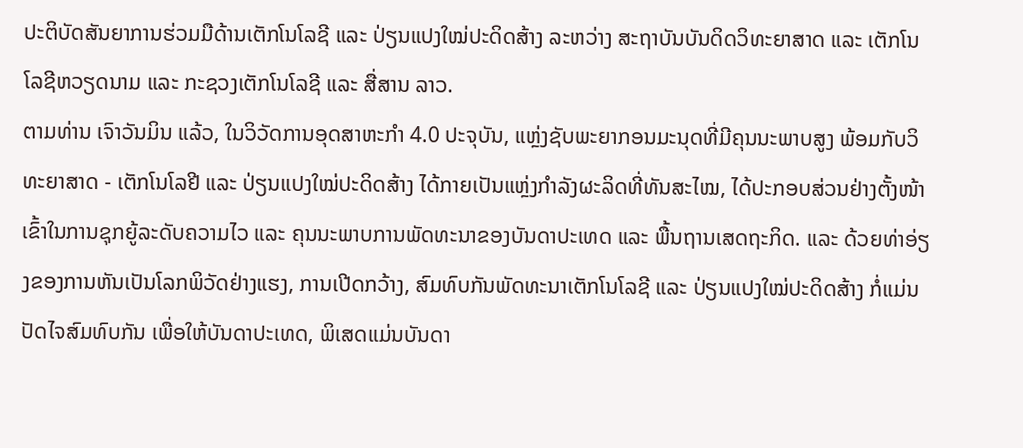ປະຕິບັດສັນຍາການຮ່ວມມືດ້ານເຕັກໂນໂລຊີ ແລະ ປ່ຽນແປງໃໝ່ປະດິດສ້າງ ລະຫວ່າງ ສະຖາບັນບັນດິດວິທະຍາສາດ ແລະ ເຕັກໂນໂລຊີຫວຽດນາມ ແລະ ກະຊວງເຕັກໂນໂລຊີ ແລະ ສື່ສານ ລາວ.
ຕາມທ່ານ ເຈົາວັນມິນ ແລ້ວ, ໃນວິວັດການອຸດສາຫະກຳ 4.0 ປະຈຸບັນ, ແຫຼ່ງຊັບພະຍາກອນມະນຸດທີ່ມີຄຸນນະພາບສູງ ພ້ອມກັບວິທະຍາສາດ - ເຕັກໂນໂລຢີ ແລະ ປ່ຽນແປງໃໝ່ປະດິດສ້າງ ໄດ້ກາຍເປັນແຫຼ່ງກຳລັງຜະລິດທີ່ທັນສະໄໝ, ໄດ້ປະກອບສ່ວນຢ່າງຕັ້ງໜ້າເຂົ້າໃນການຊຸກຍູ້ລະດັບຄວາມໄວ ແລະ ຄຸນນະພາບການພັດທະນາຂອງບັນດາປະເທດ ແລະ ພື້ນຖານເສດຖະກິດ. ແລະ ດ້ວຍທ່າອ່ຽງຂອງການຫັນເປັນໂລກພິວັດຢ່າງແຮງ, ການເປີດກວ້າງ, ສົມທົບກັນພັດທະນາເຕັກໂນໂລຊີ ແລະ ປ່ຽນແປງໃໝ່ປະດິດສ້າງ ກໍ່ແມ່ນປັດໄຈສົມທົບກັນ ເພື່ອໃຫ້ບັນດາປະເທດ, ພິເສດແມ່ນບັນດາ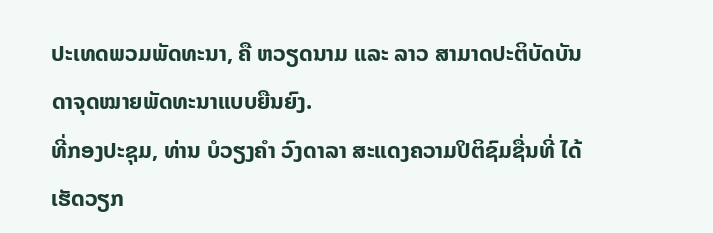ປະເທດພວມພັດທະນາ, ຄື ຫວຽດນາມ ແລະ ລາວ ສາມາດປະຕິບັດບັນດາຈຸດໝາຍພັດທະນາແບບຍືນຍົງ.
ທີ່ກອງປະຊຸມ, ທ່ານ ບໍວຽງຄຳ ວົງດາລາ ສະແດງຄວາມປິຕິຊົມຊື່ນທີ່ ໄດ້ເຮັດວຽກ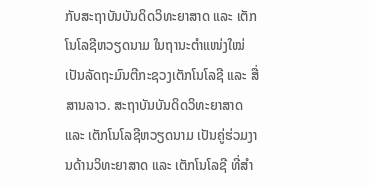ກັບສະຖາບັນບັນດິດວິທະຍາສາດ ແລະ ເຕັກໂນໂລຊີຫວຽດນາມ ໃນຖານະຕຳແໜ່ງໃໝ່ ເປັນລັດຖະມົນຕີກະຊວງເຕັກໂນໂລຊີ ແລະ ສື່ສານລາວ. ສະຖາບັນບັນດິດວິທະຍາສາດ ແລະ ເຕັກໂນໂລຊີຫວຽດນາມ ເປັນຄູ່ຮ່ວມງານດ້ານວິທະຍາສາດ ແລະ ເຕັກໂນໂລຊີ ທີ່ສຳ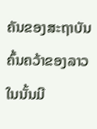ຄັນຂອງສະຖາບັນຄົ້ນຄວ້າຂອງລາວ ໃນນັ້ນມີ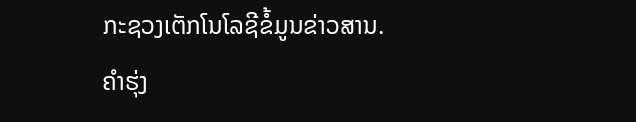ກະຊວງເຕັກໂນໂລຊີຂໍ້ມູນຂ່າວສານ.
ຄຳຮຸ່ງ